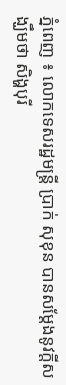ភ្នំពេញ ៖ លោកទេសរដ្ឋមន្ត្រី ប្រាក់ សុខុន បានសម្តែងនូវក្តីសង្ឃឹមថា សិង្ហបុរី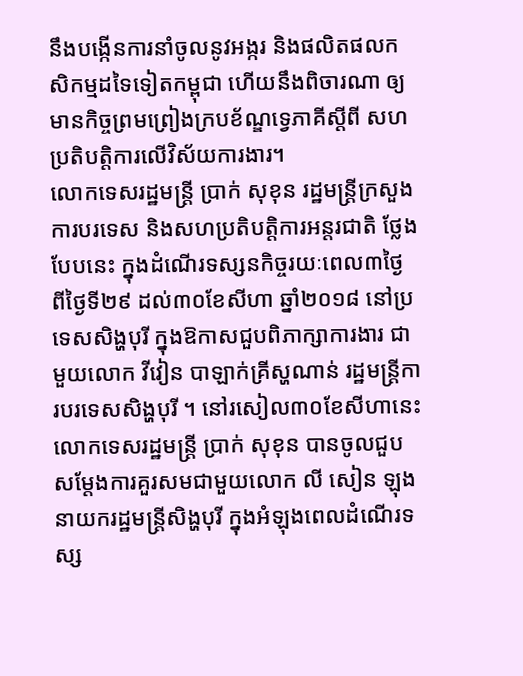នឹងបង្កើនការនាំចូលនូវអង្ករ និងផលិតផលកសិកម្មដទៃទៀតកម្ពុជា ហើយនឹងពិចារណា ឲ្យមានកិច្ចព្រមព្រៀងក្របខ័ណ្ឌទ្វេភាគីស្តីពី សហប្រតិបត្តិការលើវិស័យការងារ។
លោកទេសរដ្ឋមន្ត្រី ប្រាក់ សុខុន រដ្ឋមន្ត្រីក្រសួងការបរទេស និងសហប្រតិបត្តិការអន្តរជាតិ ថ្លែងបែបនេះ ក្នុងដំណើរទស្សនកិច្ចរយៈពេល៣ថ្ងៃ ពីថ្ងៃទី២៩ ដល់៣០ខែសីហា ឆ្នាំ២០១៨ នៅប្រទេសសិង្ហបុរី ក្នុងឱកាសជួបពិភាក្សាការងារ ជាមួយលោក វីវៀន បាឡាក់គ្រីស្ហណាន់ រដ្ឋមន្ត្រីការបរទេសសិង្ហបុរី ។ នៅរសៀល៣០ខែសីហានេះ លោកទេសរដ្ឋមន្ត្រី ប្រាក់ សុខុន បានចូលជួបសម្តែងការគួរសមជាមួយលោក លី សៀន ឡុង នាយករដ្ឋមន្ត្រីសិង្ហបុរី ក្នុងអំឡុងពេលដំណើរទស្ស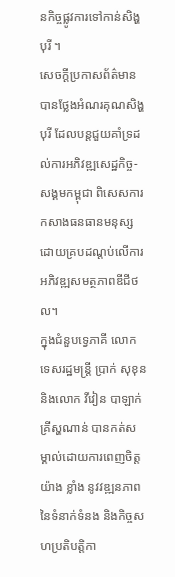នកិច្ចផ្លូវការទៅកាន់សិង្ហបុរី ។
សេចក្ដីប្រកាសព័ត៌មាន បានថ្លែងអំណរគុណសិង្ហបុរី ដែលបន្តជួយគាំទ្រដល់ការអភិវឌ្ឍសេដ្ឋកិច្ច-សង្គមកម្ពុជា ពិសេសការកសាងធនធានមនុស្ស ដោយគ្របដណ្តប់លើការអភិវឌ្ឍសមត្ថភាពឌីជីថល។
ក្នុងជំនួបទ្វេភាគី លោក ទេសរដ្ឋមន្ត្រី ប្រាក់ សុខុន និងលោក វីវៀន បាឡាក់ គ្រីស្ហណាន់ បានកត់សម្គាល់ដោយការពេញចិត្តយ៉ាង ខ្លាំង នូវវឌ្ឍនភាពនៃទំនាក់ទំនង និងកិច្ចសហប្រតិបត្តិកា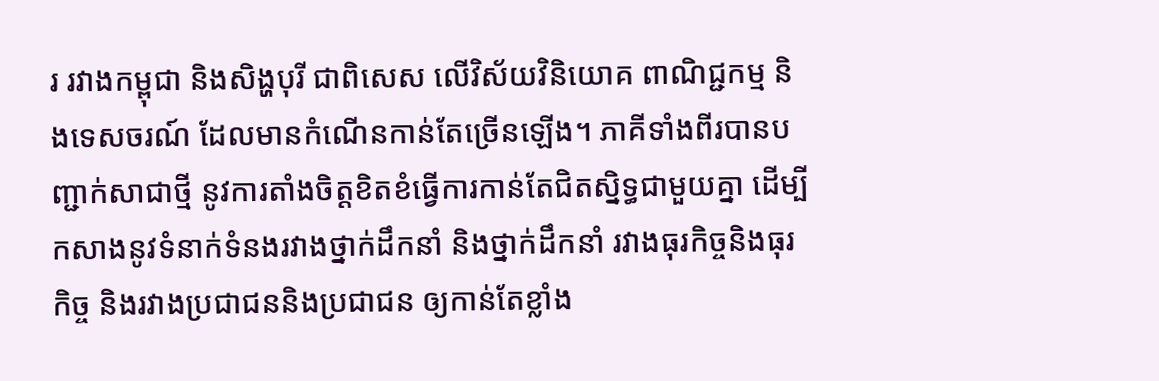រ រវាងកម្ពុជា និងសិង្ហបុរី ជាពិសេស លើវិស័យវិនិយោគ ពាណិជ្ជកម្ម និងទេសចរណ៍ ដែលមានកំណើនកាន់តែច្រើនឡើង។ ភាគីទាំងពីរបានបញ្ជាក់សាជាថ្មី នូវការតាំងចិត្តខិតខំធ្វើការកាន់តែជិតស្និទ្ធជាមួយគ្នា ដើម្បីកសាងនូវទំនាក់ទំនងរវាងថ្នាក់ដឹកនាំ និងថ្នាក់ដឹកនាំ រវាងធុរកិច្ចនិងធុរកិច្ច និងរវាងប្រជាជននិងប្រជាជន ឲ្យកាន់តែខ្លាំង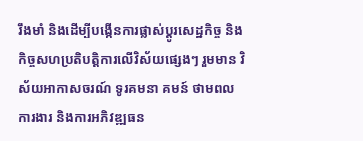រឹងមាំ និងដើម្បីបង្កើនការផ្លាស់ប្តូរសេដ្ឋកិច្ច និងកិច្ចសហប្រតិបត្តិការលើវិស័យផ្សេងៗ រួមមាន វិស័យអាកាសចរណ៍ ទូរគមនា គមន៍ ថាមពល ការងារ និងការអភិវឌ្ឍធន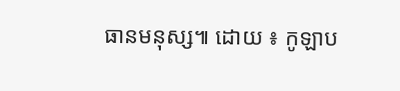ធានមនុស្ស៕ ដោយ ៖ កូឡាប